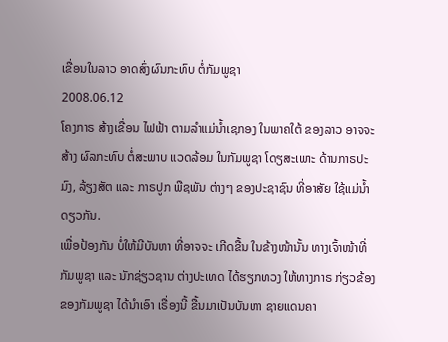ເຂື່ອນໃນລາວ ອາດສົ່ງຜົນກະທົບ ຕໍ່ກັມພູຊາ
2008.06.12
ໂຄງກາຣ ສ້າງເຂື່ອນ ໄຟຟ້າ ຕາມລຳແມ່ນ້ຳເຊກອງ ໃນພາຄໃຕ້ ຂອງລາວ ອາຈຈະສ້າງ ຜົລກະທົບ ຕໍ່ສະພາບ ແວດລ້ອມ ໃນກັມພູຊາ ໂດຽສະເພາະ ດ້ານກາຣປະມົງ, ລ້ຽງສັຕ ແລະ ກາຣປູກ ພືຊພັນ ຕ່າງໆ ຂອງປະຊາຊົນ ທີ່ອາສັຍ ໃຊ້ແມ່ນ້ຳດຽວກັນ.
ເພື່ອປ້ອງກັນ ບໍ່ໃຫ້ມີບັນຫາ ທີ່ອາຈຈະ ເກີດຂື້ນ ໃນຂ້າງໜ້ານັ້ນ ທາງເຈົ້າໜ້າທີ່ ກັມພູຊາ ແລະ ນັກຊ່ຽວຊານ ຕ່າງປະເທດ ໄດ້ຮຽກທວງ ໃຫ້ທາງກາຣ ກ່ຽວຂ້ອງ ຂອງກັມພູຊາ ໄດ້ນຳເອົາ ເຣື່ອງນີ້ ຂື້ນມາເປັນບັນຫາ ຊາຍແດນຄາ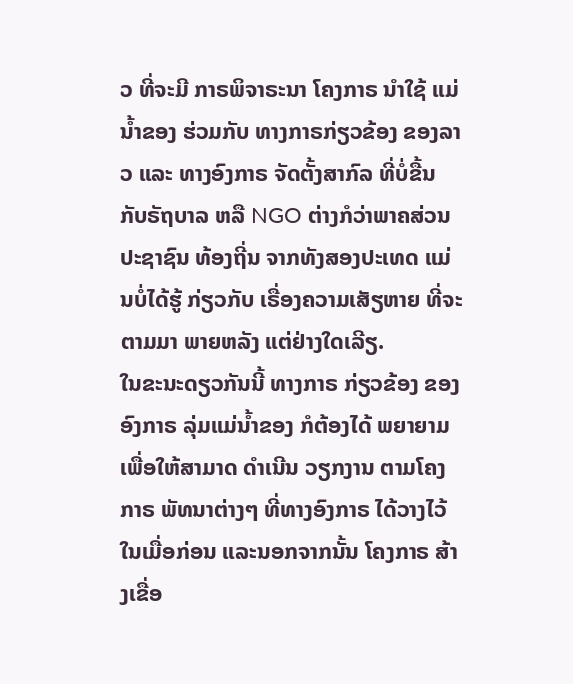ວ ທີ່ຈະມີ ກາຣພິຈາຣະນາ ໂຄງກາຣ ນຳໃຊ້ ແມ່ນ້ຳຂອງ ຮ່ວມກັບ ທາງກາຣກ່ຽວຂ້ອງ ຂອງລາວ ແລະ ທາງອົງກາຣ ຈັດຕັ້ງສາກົລ ທີ່ບໍ່ຂື້ນ ກັບຣັຖບາລ ຫລື NGO ຕ່າງກໍວ່າພາຄສ່ວນ ປະຊາຊົນ ທ້ອງຖີ່ນ ຈາກທັງສອງປະເທດ ແມ່ນບໍ່ໄດ້ຮູ້ ກ່ຽວກັບ ເຣື່ອງຄວາມເສັຽຫາຍ ທີ່ຈະຕາມມາ ພາຍຫລັງ ແຕ່ຢ່າງໃດເລີຽ.
ໃນຂະນະດຽວກັນນີ້ ທາງກາຣ ກ່ຽວຂ້ອງ ຂອງອົງກາຣ ລຸ່ມແມ່ນ້ຳຂອງ ກໍຕ້ອງໄດ້ ພຍາຍາມ ເພື່ອໃຫ້ສາມາດ ດຳເນີນ ວຽກງານ ຕາມໂຄງກາຣ ພັທນາຕ່າງໆ ທີ່ທາງອົງກາຣ ໄດ້ວາງໄວ້ ໃນເມື່ອກ່ອນ ແລະນອກຈາກນັ້ນ ໂຄງກາຣ ສ້າງເຂື່ອ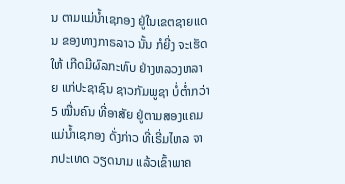ນ ຕາມແມ່ນ້ຳເຊກອງ ຢູ່ໃນເຂຕຊາຍແດນ ຂອງທາງກາຣລາວ ນັ້ນ ກໍຍີ່ງ ຈະເຮັດໃຫ້ ເກີດມີຜົລກະທົບ ຢ່າງຫລວງຫລາຍ ແກ່ປະຊາຊົນ ຊາວກັມພູຊາ ບໍ່ຕໍ່າກວ່າ 5 ໝື່ນຄົນ ທີ່ອາສັຍ ຢູ່ຕາມສອງແຄມ ແມ່ນ້ຳເຊກອງ ດັ່ງກ່າວ ທີ່ເຣີ່ມໄຫລ ຈາກປະເທດ ວຽດນາມ ແລ້ວເຂົ້າພາຄ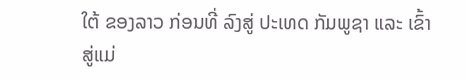ໃຕ້ ຂອງລາວ ກ່ອນທີ່ ລົງສູ່ ປະເທດ ກັມພູຊາ ແລະ ເຂົ້າສູ່ແມ່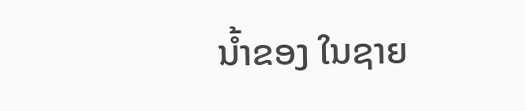ນ້ຳຂອງ ໃນຊາຍ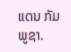ແດນ ກັມພູຊາ.